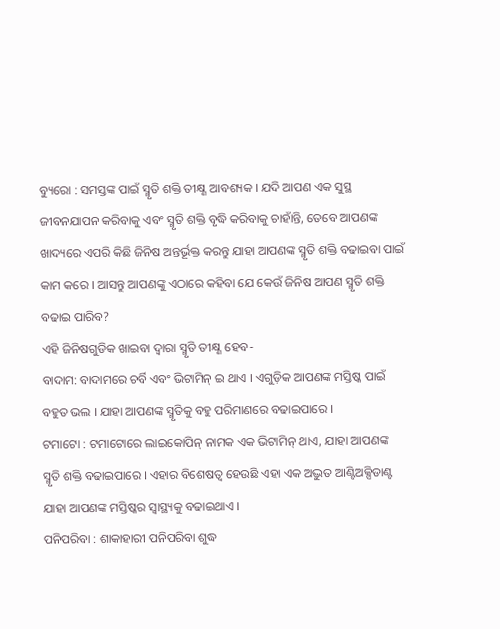ବ୍ୟୁରୋ : ସମସ୍ତଙ୍କ ପାଇଁ ସ୍ମୃତି ଶକ୍ତି ତୀକ୍ଷ୍ଣ ଆବଶ୍ୟକ । ଯଦି ଆପଣ ଏକ ସୁସ୍ଥ ଜୀବନଯାପନ କରିବାକୁ ଏବଂ ସ୍ମୃତି ଶକ୍ତି ବୃଦ୍ଧି କରିବାକୁ ଚାହାଁନ୍ତି, ତେବେ ଆପଣଙ୍କ ଖାଦ୍ୟରେ ଏପରି କିଛି ଜିନିଷ ଅନ୍ତର୍ଭୂକ୍ତ କରନ୍ତୁ ଯାହା ଆପଣଙ୍କ ସ୍ମୃତି ଶକ୍ତି ବଢାଇବା ପାଇଁ କାମ କରେ । ଆସନ୍ତୁ ଆପଣଙ୍କୁ ଏଠାରେ କହିବା ଯେ କେଉଁ ଜିନିଷ ଆପଣ ସ୍ମୃତି ଶକ୍ତି ବଢାଇ ପାରିବ?
ଏହି ଜିନିଷଗୁଡିକ ଖାଇବା ଦ୍ୱାରା ସ୍ମୃତି ତୀକ୍ଷ୍ଣ ହେବ-
ବାଦାମ: ବାଦାମରେ ଚର୍ବି ଏବଂ ଭିଟାମିନ୍ ଇ ଥାଏ । ଏଗୁଡ଼ିକ ଆପଣଙ୍କ ମସ୍ତିଷ୍କ ପାଇଁ ବହୁତ ଭଲ । ଯାହା ଆପଣଙ୍କ ସ୍ମୃତିକୁ ବହୁ ପରିମାଣରେ ବଢାଇପାରେ ।
ଟମାଟୋ : ଟମାଟୋରେ ଲାଇକୋପିନ୍ ନାମକ ଏକ ଭିଟାମିନ୍ ଥାଏ, ଯାହା ଆପଣଙ୍କ ସ୍ମୃତି ଶକ୍ତି ବଢାଇପାରେ । ଏହାର ବିଶେଷତ୍ୱ ହେଉଛି ଏହା ଏକ ଅଦ୍ଭୁତ ଆଣ୍ଟିଅକ୍ସିଡାଣ୍ଟ ଯାହା ଆପଣଙ୍କ ମସ୍ତିଷ୍କର ସ୍ୱାସ୍ଥ୍ୟକୁ ବଢାଇଥାଏ ।
ପନିପରିବା : ଶାକାହାରୀ ପନିପରିବା ଶୁଦ୍ଧ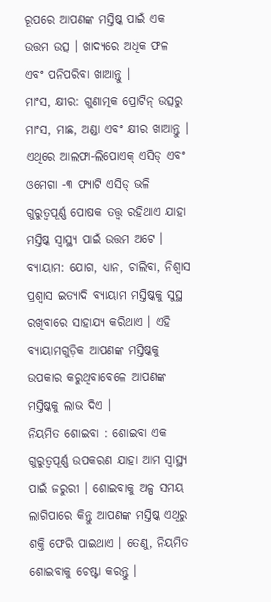ରୂପରେ ଆପଣଙ୍କ ମସ୍ତିଷ୍କ ପାଇଁ ଏକ ଉତ୍ତମ ଉତ୍ସ । ଖାଦ୍ୟରେ ଅଧିକ ଫଳ ଏବଂ ପନିପରିବା ଖାଆନ୍ତୁ ।
ମାଂସ, କ୍ଷୀର: ଗୁଣାତ୍ମକ ପ୍ରୋଟିନ୍ ଉତ୍ସରୁ ମାଂସ, ମାଛ, ଅଣ୍ଡା ଏବଂ କ୍ଷୀର ଖାଆନ୍ତୁ । ଏଥିରେ ଆଲଫା-ଲିପୋଏକ୍ ଏସିଡ୍ ଏବଂ ଓମେଗା -୩ ଫ୍ୟାଟି ଏସିଡ୍ ଭଳି ଗୁରୁତ୍ୱପୂର୍ଣ୍ଣ ପୋଷକ ତତ୍ତ୍ୱ ରହିଥାଏ ଯାହା ମସ୍ତିଷ୍କ ସ୍ୱାସ୍ଥ୍ୟ ପାଇଁ ଉତ୍ତମ ଅଟେ ।
ବ୍ୟାୟାମ: ଯୋଗ, ଧ୍ୟାନ, ଚାଲିବା, ନିଶ୍ୱାସ ପ୍ରଶ୍ୱାସ ଇତ୍ୟାଦି ବ୍ୟାୟାମ ମସ୍ତିଷ୍କକୁ ସୁସ୍ଥ ରଖିବାରେ ସାହାଯ୍ୟ କରିଥାଏ । ଏହି ବ୍ୟାୟାମଗୁଡ଼ିକ ଆପଣଙ୍କ ମସ୍ତିଷ୍କକୁ ଉପକାର କରୁଥିବାବେଳେ ଆପଣଙ୍କ ମସ୍ତିଷ୍କକୁ ଲାଭ ଦିଏ ।
ନିୟମିତ ଶୋଇବା : ଶୋଇବା ଏକ ଗୁରୁତ୍ୱପୂର୍ଣ୍ଣ ଉପକରଣ ଯାହା ଆମ ସ୍ୱାସ୍ଥ୍ୟ ପାଇଁ ଜରୁରୀ । ଶୋଇବାକୁ ଅଳ୍ପ ସମୟ ଲାଗିପାରେ କିନ୍ତୁ ଆପଣଙ୍କ ମସ୍ତିଷ୍କ ଏଥିରୁ ଶକ୍ତି ଫେରି ପାଇଥାଏ । ତେଣୁ, ନିୟମିତ ଶୋଇବାକୁ ଚେଷ୍ଟା କରନ୍ତୁ ।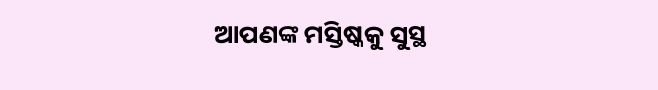ଆପଣଙ୍କ ମସ୍ତିଷ୍କକୁ ସୁସ୍ଥ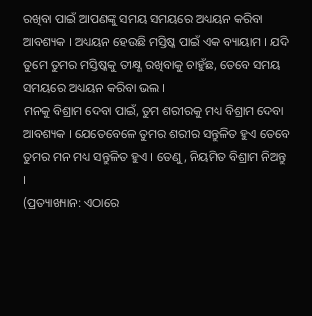ରଖିବା ପାଇଁ ଆପଣଙ୍କୁ ସମୟ ସମୟରେ ଅଧ୍ୟୟନ କରିବା ଆବଶ୍ୟକ । ଅଧ୍ୟୟନ ହେଉଛି ମସ୍ତିଷ୍କ ପାଇଁ ଏକ ବ୍ୟାୟାମ । ଯଦି ତୁମେ ତୁମର ମସ୍ତିଷ୍କକୁ ତୀକ୍ଷ୍ଣ ରଖିବାକୁ ଚାହୁଁଛ, ତେବେ ସମୟ ସମୟରେ ଅଧ୍ୟୟନ କରିବା ଭଲ ।
ମନକୁ ବିଶ୍ରାମ ଦେବା ପାଇଁ, ତୁମ ଶରୀରକୁ ମଧ୍ୟ ବିଶ୍ରାମ ଦେବା ଆବଶ୍ୟକ । ଯେତେବେଳେ ତୁମର ଶରୀର ସନ୍ତୁଳିତ ହୁଏ ତେବେ ତୁମର ମନ ମଧ୍ୟ ସନ୍ତୁଳିତ ହୁଏ । ତେଣୁ, ନିୟମିତ ବିଶ୍ରାମ ନିଅନ୍ତୁ ।
(ପ୍ରତ୍ୟାଖ୍ୟାନ: ଏଠାରେ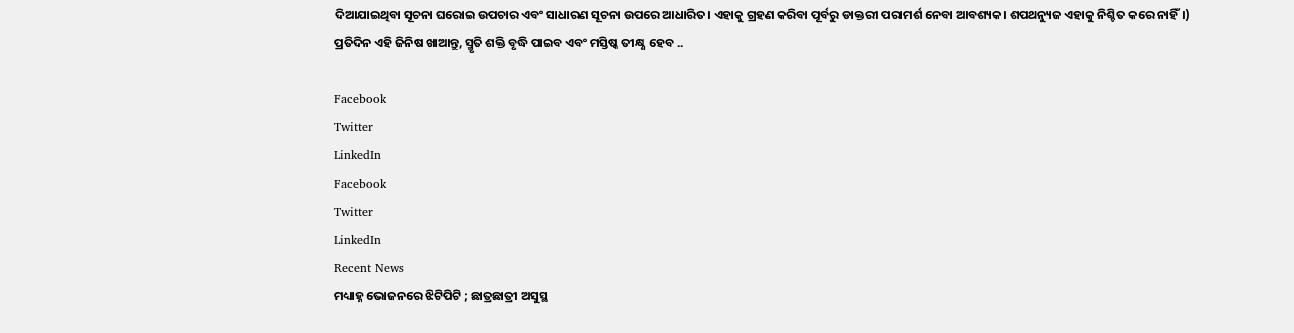ଦିଆଯାଇଥିବା ସୂଚନା ଘରୋଇ ଉପଚାର ଏବଂ ସାଧାରଣ ସୂଚନା ଉପରେ ଆଧାରିତ। ଏହାକୁ ଗ୍ରହଣ କରିବା ପୂର୍ବରୁ ଡାକ୍ତରୀ ପରାମର୍ଶ ନେବା ଆବଶ୍ୟକ। ଶପଥନ୍ୟୁଜ ଏହାକୁ ନିଶ୍ଚିତ କରେ ନାହିଁ।)
ପ୍ରତିଦିନ ଏହି ଜିନିଷ ଖାଆନ୍ତୁ, ସ୍ମୃତି ଶକ୍ତି ବୃଦ୍ଧି ପାଇବ ଏବଂ ମସ୍ତିଷ୍କ ତୀକ୍ଷ୍ଣ ହେବ ..

Facebook
Twitter
LinkedIn
Facebook
Twitter
LinkedIn
Recent News
ମଧ୍ୟାହ୍ନ ଭୋଜନରେ ଝିଟିପିଟି ; ଛାତ୍ରଛାତ୍ରୀ ଅସୁସ୍ଥ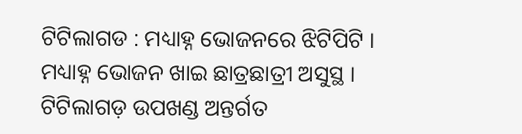ଟିଟିଲାଗଡ : ମଧ୍ୟାହ୍ନ ଭୋଜନରେ ଝିଟିପିଟି । ମଧ୍ୟାହ୍ନ ଭୋଜନ ଖାଇ ଛାତ୍ରଛାତ୍ରୀ ଅସୁସ୍ଥ । ଟିଟିଲାଗଡ଼ ଉପଖଣ୍ଡ ଅନ୍ତର୍ଗତ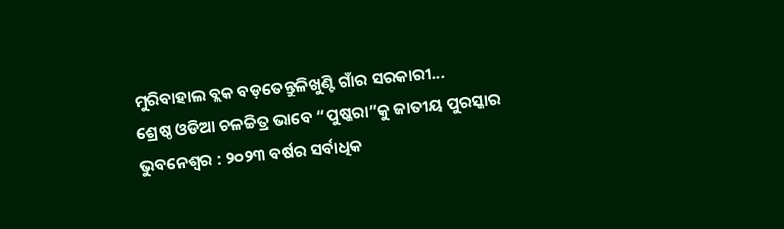ମୁରିବାହାଲ ବ୍ଲକ ବଡ଼ତେନ୍ତୁଳିଖୁଣ୍ଟି ଗାଁର ସରକାରୀ...
ଶ୍ରେଷ୍ଠ ଓଡିଆ ଚଳଚ୍ଚିତ୍ର ଭାବେ “ପୁଷ୍କରା”କୁ ଜାତୀୟ ପୁରସ୍କାର
ଭୁବନେଶ୍ୱର : ୨୦୨୩ ବର୍ଷର ସର୍ବାଧିକ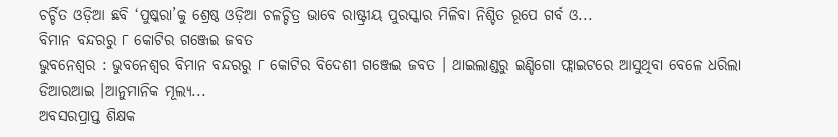ଚର୍ଚ୍ଚିତ ଓଡ଼ିଆ ଛବି ‘ପୁଷ୍କରା’କୁ ଶ୍ରେଷ୍ଠ ଓଡ଼ିଆ ଚଳଚ୍ଚିତ୍ର ଭାବେ ରାଷ୍ଟ୍ରୀୟ ପୁରସ୍କାର ମିଳିବା ନିଶ୍ଚିତ ରୂପେ ଗର୍ବ ଓ...
ବିମାନ ବନ୍ଦରରୁ ୮ କୋଟିର ଗଞ୍ଜେଇ ଜବତ
ଭୁବନେଶ୍ୱର : ଭୁବନେଶ୍ୱର ବିମାନ ବନ୍ଦରରୁ ୮ କୋଟିର ବିଦେଶୀ ଗଞ୍ଜେଇ ଜବତ । ଥାଇଲାଣ୍ଡରୁ ଇଣ୍ଡିଗୋ ଫ୍ଲାଇଟରେ ଆସୁଥିବା ବେଳେ ଧରିଲା ଡିଆରଆଇ ।ଆନୁମାନିକ ମୂଲ୍ୟ...
ଅବସରପ୍ରାପ୍ତ ଶିକ୍ଷକ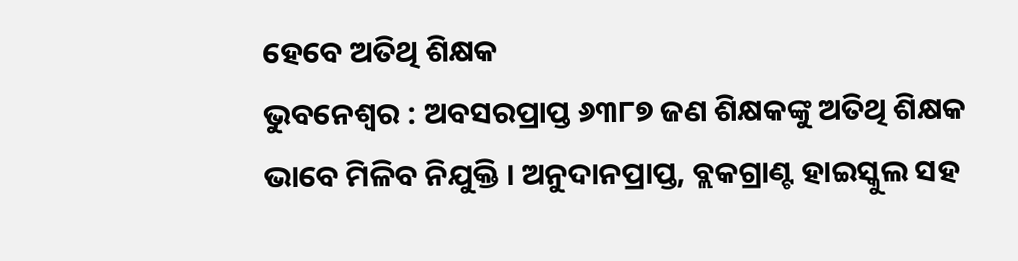ହେବେ ଅତିଥି ଶିକ୍ଷକ
ଭୁବନେଶ୍ୱର : ଅବସରପ୍ରାପ୍ତ ୬୩୮୭ ଜଣ ଶିକ୍ଷକଙ୍କୁ ଅତିଥି ଶିକ୍ଷକ ଭାବେ ମିଳିବ ନିଯୁକ୍ତି । ଅନୁଦାନପ୍ରାପ୍ତ, ବ୍ଲକଗ୍ରାଣ୍ଟ ହାଇସ୍କୁଲ ସହ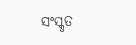ସଂସ୍କୃତ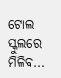ଟୋଲ ସ୍କୁଲରେ ମିଳିବ...